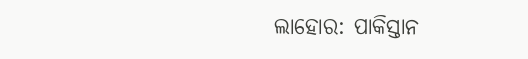ଲାହୋର: ପାକିସ୍ତାନ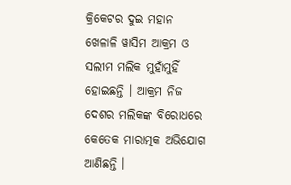କ୍ରିକେଟର ଦୁଇ ମହାନ ଖେଳାଳି ୱାସିମ ଆକ୍ରମ ଓ ସଲୀମ ମଲିକ ମୁହାଁମୁହିଁ ହୋଇଛନ୍ତି । ଆକ୍ରମ ନିଜ ଦେଶର ମଲିକଙ୍କ ବିରୋଧରେ କେତେକ ମାରାତ୍ମକ ଅଭିଯୋଗ ଆଣିଛନ୍ତି ।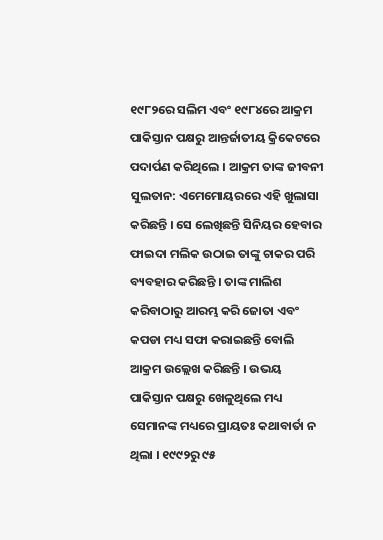୧୯୮୨ରେ ସଲିମ ଏବଂ ୧୯୮୪ରେ ଆକ୍ରମ ପାକିସ୍ତାନ ପକ୍ଷରୁ ଆନ୍ତର୍ଜାତୀୟ କ୍ରିକେଟରେ ପଦାର୍ପଣ କରିଥିଲେ । ଆକ୍ରମ ତାଙ୍କ ଜୀବନୀ ସୁଲତାନ: ଏମେମୋୟରରେ ଏହି ଖୁଲାସା କରିଛନ୍ତି । ସେ ଲେଖିଛନ୍ତି ସିନିୟର ହେବାର ଫାଇଦା ମଲିକ ଉଠାଇ ତାଙ୍କୁ ଚାକର ପରି ବ୍ୟବହାର କରିଛନ୍ତି । ତାଙ୍କ ମାଲିଶ କରିବାଠାରୁ ଆରମ୍ଭ କରି ଜୋତା ଏବଂ କପଡା ମଧ୍ୟ ସଫା କରାଇଛନ୍ତି ବୋଲି ଆକ୍ରମ ଉଲ୍ଲେଖ କରିଛନ୍ତି । ଉଭୟ ପାକିସ୍ତାନ ପକ୍ଷରୁ ଖେଳୁଥିଲେ ମଧ୍ୟ ସେମାନଙ୍କ ମଧ୍ୟରେ ପ୍ରାୟତଃ କଥାବାର୍ତା ନ ଥିଲା । ୧୯୯୨ରୁ ୯୫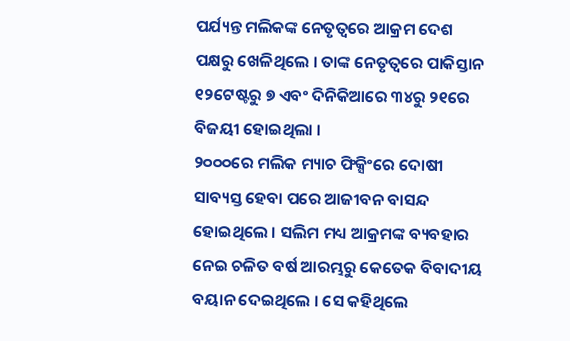ପର୍ଯ୍ୟନ୍ତ ମଲିକଙ୍କ ନେତୃତ୍ୱରେ ଆକ୍ରମ ଦେଶ ପକ୍ଷରୁ ଖେଳିଥିଲେ । ତାଙ୍କ ନେତୃତ୍ୱରେ ପାକିସ୍ତାନ ୧୨ଟେଷ୍ଟରୁ ୭ ଏବଂ ଦିନିକିଆରେ ୩୪ରୁ ୨୧ରେ ବିଜୟୀ ହୋଇଥିଲା ।
୨୦୦୦ରେ ମଲିକ ମ୍ୟାଚ ଫିକ୍ସିଂରେ ଦୋଷୀ ସାବ୍ୟସ୍ତ ହେବା ପରେ ଆଜୀବନ ବାସନ୍ଦ ହୋଇଥିଲେ । ସଲିମ ମଧ୍ୟ ଆକ୍ରମଙ୍କ ବ୍ୟବହାର ନେଇ ଚଳିତ ବର୍ଷ ଆରମ୍ଭରୁ କେତେକ ବିବାଦୀୟ ବୟାନ ଦେଇଥିଲେ । ସେ କହିଥିଲେ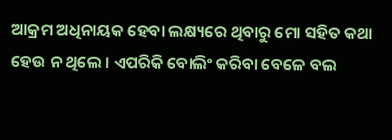ଆକ୍ରମ ଅଧିନାୟକ ହେବା ଲକ୍ଷ୍ୟରେ ଥିବାରୁ ମୋ ସହିତ କଥା ହେଉ ନ ଥିଲେ । ଏପରିକି ବୋଲିଂ କରିବା ବେଳେ ବଲ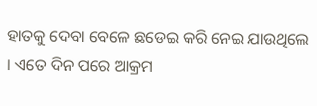ହାତକୁ ଦେବା ବେଳେ ଛଡେଇ କରି ନେଇ ଯାଉଥିଲେ । ଏତେ ଦିନ ପରେ ଆକ୍ରମ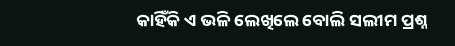କାହିଁକି ଏ ଭଳି ଲେଖିଲେ ବୋଲି ସଲୀମ ପ୍ରଶ୍ନ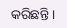କରିଛନ୍ତି ।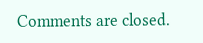Comments are closed.